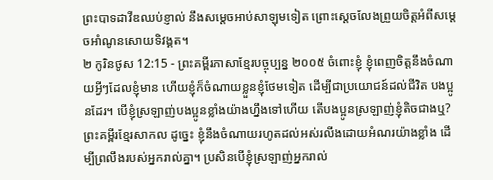ព្រះបាទដាវីឌឈប់ខ្ញាល់ នឹងសម្ដេចអាប់សាឡុមទៀត ព្រោះស្ដេចលែងព្រួយចិត្តអំពីសម្ដេចអាំណូនសោយទិវង្គត។
២ កូរិនថូស 12:15 - ព្រះគម្ពីរភាសាខ្មែរបច្ចុប្បន្ន ២០០៥ ចំពោះខ្ញុំ ខ្ញុំពេញចិត្តនឹងចំណាយអ្វីៗដែលខ្ញុំមាន ហើយខ្ញុំក៏ចំណាយខ្លួនខ្ញុំថែមទៀត ដើម្បីជាប្រយោជន៍ដល់ជីវិត បងប្អូនដែរ។ បើខ្ញុំស្រឡាញ់បងប្អូនខ្លាំងយ៉ាងហ្នឹងទៅហើយ តើបងប្អូនស្រឡាញ់ខ្ញុំតិចជាងឬ? ព្រះគម្ពីរខ្មែរសាកល ដូច្នេះ ខ្ញុំនឹងចំណាយរហូតដល់អស់រលីងដោយអំណរយ៉ាងខ្លាំង ដើម្បីព្រលឹងរបស់អ្នករាល់គ្នា។ ប្រសិនបើខ្ញុំស្រឡាញ់អ្នករាល់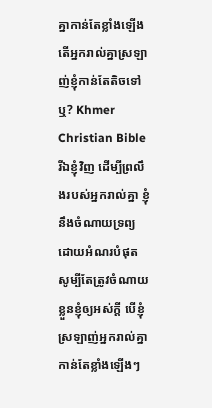គ្នាកាន់តែខ្លាំងឡើង តើអ្នករាល់គ្នាស្រឡាញ់ខ្ញុំកាន់តែតិចទៅឬ? Khmer Christian Bible រីឯខ្ញុំវិញ ដើម្បីព្រលឹងរបស់អ្នករាល់គ្នា ខ្ញុំនឹងចំណាយទ្រព្យដោយអំណរបំផុត សូម្បីតែត្រូវចំណាយខ្លួនខ្ញុំឲ្យអស់ក្ដី បើខ្ញុំស្រឡាញ់អ្នករាល់គ្នាកាន់តែខ្លាំងឡើងៗ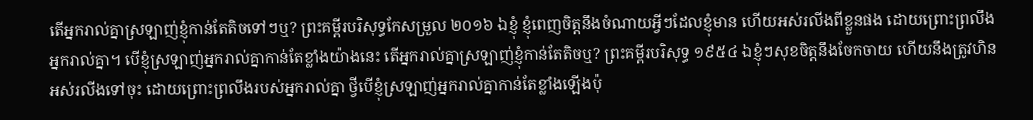តើអ្នករាល់គ្នាស្រឡាញ់ខ្ញុំកាន់តែតិចទៅៗឬ? ព្រះគម្ពីរបរិសុទ្ធកែសម្រួល ២០១៦ ឯខ្ញុំ ខ្ញុំពេញចិត្តនឹងចំណាយអ្វីៗដែលខ្ញុំមាន ហើយអស់រលីងពីខ្លួនផង ដោយព្រោះព្រលឹងអ្នករាល់គ្នា។ បើខ្ញុំស្រឡាញ់អ្នករាល់គ្នាកាន់តែខ្លាំងយ៉ាងនេះ តើអ្នករាល់គ្នាស្រឡាញ់ខ្ញុំកាន់តែតិចឬ? ព្រះគម្ពីរបរិសុទ្ធ ១៩៥៤ ឯខ្ញុំៗសុខចិត្តនឹងចែកចាយ ហើយនឹងត្រូវហិនអស់រលីងទៅចុះ ដោយព្រោះព្រលឹងរបស់អ្នករាល់គ្នា ថ្វីបើខ្ញុំស្រឡាញ់អ្នករាល់គ្នាកាន់តែខ្លាំងឡើងប៉ុ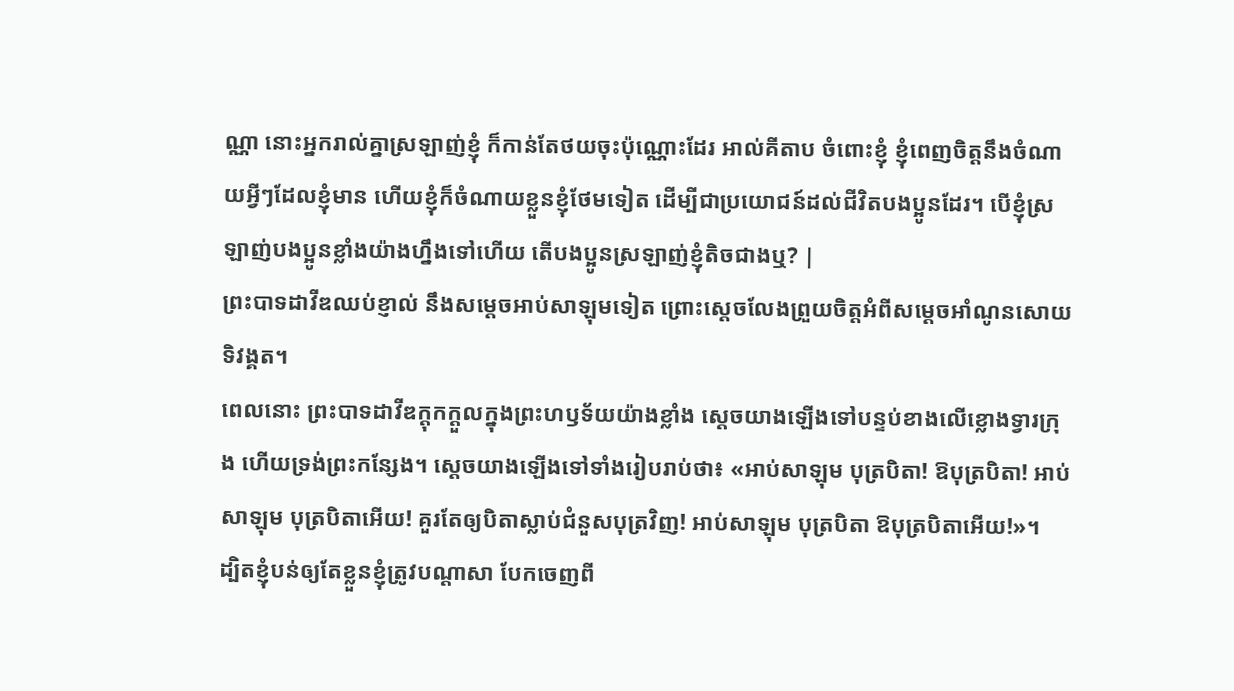ណ្ណា នោះអ្នករាល់គ្នាស្រឡាញ់ខ្ញុំ ក៏កាន់តែថយចុះប៉ុណ្ណោះដែរ អាល់គីតាប ចំពោះខ្ញុំ ខ្ញុំពេញចិត្ដនឹងចំណាយអ្វីៗដែលខ្ញុំមាន ហើយខ្ញុំក៏ចំណាយខ្លួនខ្ញុំថែមទៀត ដើម្បីជាប្រយោជន៍ដល់ជីវិតបងប្អូនដែរ។ បើខ្ញុំស្រឡាញ់បងប្អូនខ្លាំងយ៉ាងហ្នឹងទៅហើយ តើបងប្អូនស្រឡាញ់ខ្ញុំតិចជាងឬ? |
ព្រះបាទដាវីឌឈប់ខ្ញាល់ នឹងសម្ដេចអាប់សាឡុមទៀត ព្រោះស្ដេចលែងព្រួយចិត្តអំពីសម្ដេចអាំណូនសោយទិវង្គត។
ពេលនោះ ព្រះបាទដាវីឌក្ដុកក្ដួលក្នុងព្រះហឫទ័យយ៉ាងខ្លាំង ស្ដេចយាងឡើងទៅបន្ទប់ខាងលើខ្លោងទ្វារក្រុង ហើយទ្រង់ព្រះកន្សែង។ ស្ដេចយាងឡើងទៅទាំងរៀបរាប់ថា៖ «អាប់សាឡុម បុត្របិតា! ឱបុត្របិតា! អាប់សាឡុម បុត្របិតាអើយ! គួរតែឲ្យបិតាស្លាប់ជំនួសបុត្រវិញ! អាប់សាឡុម បុត្របិតា ឱបុត្របិតាអើយ!»។
ដ្បិតខ្ញុំបន់ឲ្យតែខ្លួនខ្ញុំត្រូវបណ្ដាសា បែកចេញពី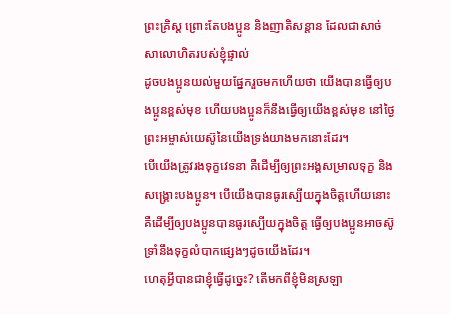ព្រះគ្រិស្ត ព្រោះតែបងប្អូន និងញាតិសន្ដាន ដែលជាសាច់សាលោហិតរបស់ខ្ញុំផ្ទាល់
ដូចបងប្អូនយល់មួយផ្នែករួចមកហើយថា យើងបានធ្វើឲ្យបងប្អូនខ្ពស់មុខ ហើយបងប្អូនក៏នឹងធ្វើឲ្យយើងខ្ពស់មុខ នៅថ្ងៃព្រះអម្ចាស់យេស៊ូនៃយើងទ្រង់យាងមកនោះដែរ។
បើយើងត្រូវរងទុក្ខវេទនា គឺដើម្បីឲ្យព្រះអង្គសម្រាលទុក្ខ និងសង្គ្រោះបងប្អូន។ បើយើងបានធូរស្បើយក្នុងចិត្តហើយនោះ គឺដើម្បីឲ្យបងប្អូនបានធូរស្បើយក្នុងចិត្ត ធ្វើឲ្យបងប្អូនអាចស៊ូទ្រាំនឹងទុក្ខលំបាកផ្សេងៗដូចយើងដែរ។
ហេតុអ្វីបានជាខ្ញុំធ្វើដូច្នេះ? តើមកពីខ្ញុំមិនស្រឡា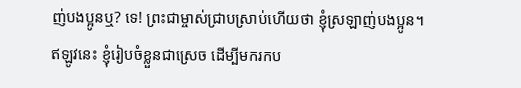ញ់បងប្អូនឬ? ទេ! ព្រះជាម្ចាស់ជ្រាបស្រាប់ហើយថា ខ្ញុំស្រឡាញ់បងប្អូន។
ឥឡូវនេះ ខ្ញុំរៀបចំខ្លួនជាស្រេច ដើម្បីមករកប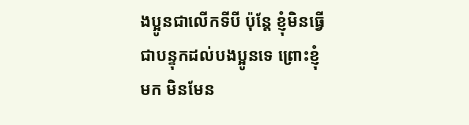ងប្អូនជាលើកទីបី ប៉ុន្តែ ខ្ញុំមិនធ្វើជាបន្ទុកដល់បងប្អូនទេ ព្រោះខ្ញុំមក មិនមែន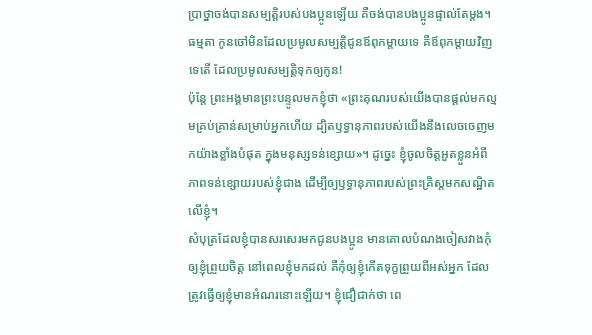ប្រាថ្នាចង់បានសម្បត្តិរបស់បងប្អូនឡើយ គឺចង់បានបងប្អូនផ្ទាល់តែម្ដង។ ធម្មតា កូនចៅមិនដែលប្រមូលសម្បត្តិជូនឪពុកម្ដាយទេ គឺឪពុកម្ដាយវិញទេតើ ដែលប្រមូលសម្បត្តិទុកឲ្យកូន!
ប៉ុន្តែ ព្រះអង្គមានព្រះបន្ទូលមកខ្ញុំថា «ព្រះគុណរបស់យើងបានផ្ដល់មកល្មមគ្រប់គ្រាន់សម្រាប់អ្នកហើយ ដ្បិតឫទ្ធានុភាពរបស់យើងនឹងលេចចេញមកយ៉ាងខ្លាំងបំផុត ក្នុងមនុស្សទន់ខ្សោយ»។ ដូច្នេះ ខ្ញុំចូលចិត្តអួតខ្លួនអំពីភាពទន់ខ្សោយរបស់ខ្ញុំជាង ដើម្បីឲ្យឫទ្ធានុភាពរបស់ព្រះគ្រិស្តមកសណ្ឋិតលើខ្ញុំ។
សំបុត្រដែលខ្ញុំបានសរសេរមកជូនបងប្អូន មានគោលបំណងចៀសវាងកុំឲ្យខ្ញុំព្រួយចិត្ត នៅពេលខ្ញុំមកដល់ គឺកុំឲ្យខ្ញុំកើតទុក្ខព្រួយពីអស់អ្នក ដែលត្រូវធ្វើឲ្យខ្ញុំមានអំណរនោះឡើយ។ ខ្ញុំជឿជាក់ថា ពេ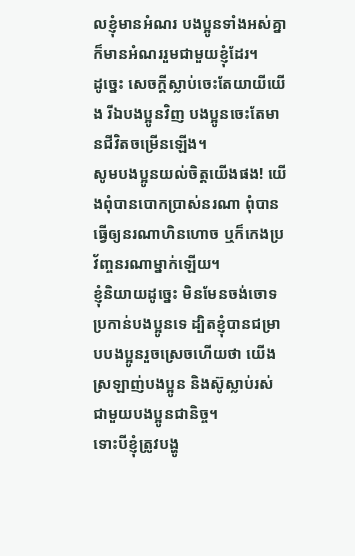លខ្ញុំមានអំណរ បងប្អូនទាំងអស់គ្នាក៏មានអំណររួមជាមួយខ្ញុំដែរ។
ដូច្នេះ សេចក្ដីស្លាប់ចេះតែយាយីយើង រីឯបងប្អូនវិញ បងប្អូនចេះតែមានជីវិតចម្រើនឡើង។
សូមបងប្អូនយល់ចិត្តយើងផង! យើងពុំបានបោកប្រាស់នរណា ពុំបានធ្វើឲ្យនរណាហិនហោច ឬក៏កេងប្រវ័ញ្ចនរណាម្នាក់ឡើយ។
ខ្ញុំនិយាយដូច្នេះ មិនមែនចង់ចោទប្រកាន់បងប្អូនទេ ដ្បិតខ្ញុំបានជម្រាបបងប្អូនរួចស្រេចហើយថា យើងស្រឡាញ់បងប្អូន និងស៊ូស្លាប់រស់ជាមួយបងប្អូនជានិច្ច។
ទោះបីខ្ញុំត្រូវបង្ហូ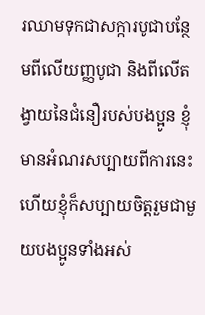រឈាមទុកជាសក្ការបូជាបន្ថែមពីលើយញ្ញបូជា និងពីលើតង្វាយនៃជំនឿរបស់បងប្អូន ខ្ញុំមានអំណរសប្បាយពីការនេះ ហើយខ្ញុំក៏សប្បាយចិត្តរួមជាមួយបងប្អូនទាំងអស់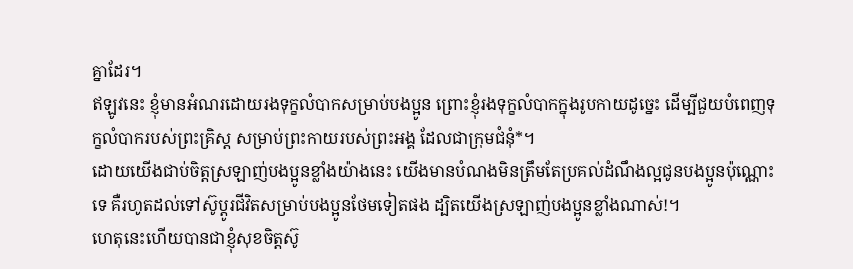គ្នាដែរ។
ឥឡូវនេះ ខ្ញុំមានអំណរដោយរងទុក្ខលំបាកសម្រាប់បងប្អូន ព្រោះខ្ញុំរងទុក្ខលំបាកក្នុងរូបកាយដូច្នេះ ដើម្បីជួយបំពេញទុក្ខលំបាករបស់ព្រះគ្រិស្ត សម្រាប់ព្រះកាយរបស់ព្រះអង្គ ដែលជាក្រុមជំនុំ*។
ដោយយើងជាប់ចិត្តស្រឡាញ់បងប្អូនខ្លាំងយ៉ាងនេះ យើងមានបំណងមិនត្រឹមតែប្រគល់ដំណឹងល្អជូនបងប្អូនប៉ុណ្ណោះទេ គឺរហូតដល់ទៅស៊ូប្ដូរជីវិតសម្រាប់បងប្អូនថែមទៀតផង ដ្បិតយើងស្រឡាញ់បងប្អូនខ្លាំងណាស់!។
ហេតុនេះហើយបានជាខ្ញុំសុខចិត្តស៊ូ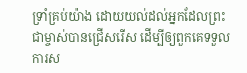ទ្រាំគ្រប់យ៉ាង ដោយយល់ដល់អ្នកដែលព្រះជាម្ចាស់បានជ្រើសរើស ដើម្បីឲ្យពួកគេទទួលការស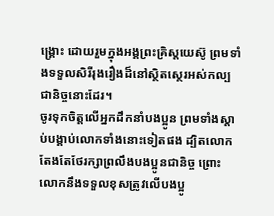ង្គ្រោះ ដោយរួមក្នុងអង្គព្រះគ្រិស្តយេស៊ូ ព្រមទាំងទទួលសិរីរុងរឿងដ៏នៅស្ថិតស្ថេរអស់កល្បជានិច្ចនោះដែរ។
ចូរទុកចិត្តលើអ្នកដឹកនាំបងប្អូន ព្រមទាំងស្ដាប់បង្គាប់លោកទាំងនោះទៀតផង ដ្បិតលោកតែងតែថែរក្សាព្រលឹងបងប្អូនជានិច្ច ព្រោះលោកនឹងទទួលខុសត្រូវលើបងប្អូ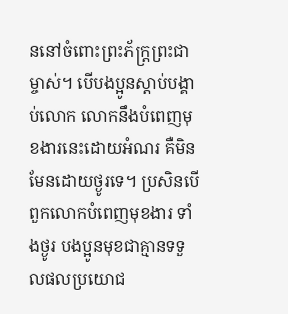ននៅចំពោះព្រះភ័ក្ត្រព្រះជាម្ចាស់។ បើបងប្អូនស្ដាប់បង្គាប់លោក លោកនឹងបំពេញមុខងារនេះដោយអំណរ គឺមិនមែនដោយថ្ងូរទេ។ ប្រសិនបើពួកលោកបំពេញមុខងារ ទាំងថ្ងូរ បងប្អូនមុខជាគ្មានទទួលផលប្រយោជ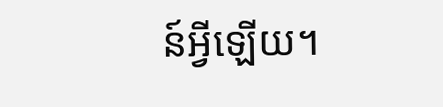ន៍អ្វីឡើយ។